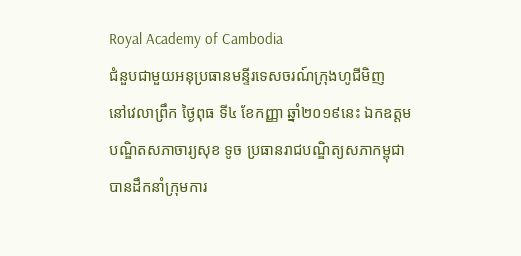Royal Academy of Cambodia
ជំនួបជាមួយអនុប្រធានមន្ទីរទេសចរណ៍ក្រុងហូជីមិញ
នៅវេលាព្រឹក ថ្ងៃពុធ ទី៤ ខែកញ្ញា ឆ្នាំ២០១៩នេះ ឯកឧត្តមបណ្ឌិតសភាចារ្យសុខ ទូច ប្រធានរាជបណ្ឌិត្យសភាកម្ពុជា បានដឹកនាំក្រុមការ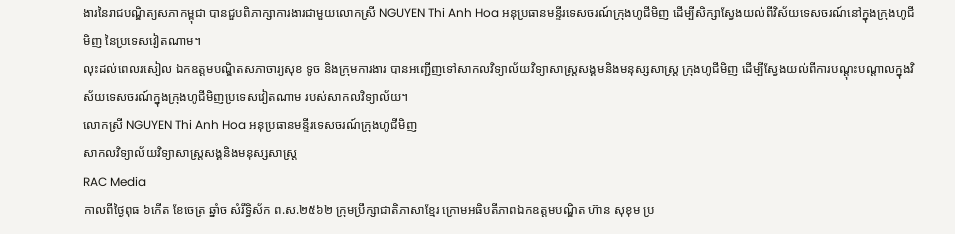ងារនៃរាជបណ្ឌិត្យសភាកម្ពុជា បានជួបពិភាក្សាការងារជាមួយលោកស្រី NGUYEN Thi Anh Hoa អនុប្រធានមន្ទីរទេសចរណ៍ក្រុងហូជីមិញ ដើម្បីសិក្សាស្វែងយល់ពីវិស័យទេសចរណ៍នៅក្នុងក្រុងហូជីមិញ នៃប្រទេសវៀតណាម។
លុះដល់ពេលរសៀល ឯកឧត្តមបណ្ឌិតសភាចារ្យសុខ ទូច និងក្រុមការងារ បានអញ្ជើញទៅសាកលវិទ្យាល័យវិទ្យាសាស្ត្រសង្គមនិងមនុស្សសាស្ត្រ ក្រុងហូជីមិញ ដើម្បីស្វែងយល់ពីការបណ្តុះបណ្តាលក្នុងវិស័យទេសចរណ៍ក្នុងក្រុងហូជីមិញប្រទេសវៀតណាម របស់សាកលវិទ្យាល័យ។
លោកស្រី NGUYEN Thi Anh Hoa អនុប្រធានមន្ទីរទេសចរណ៍ក្រុងហូជីមិញ
សាកលវិទ្យាល័យវិទ្យាសាស្ត្រសង្គនិងមនុស្សសាស្ត្រ
RAC Media
កាលពីថ្ងៃពុធ ៦កេីត ខែចេត្រ ឆ្នាំច សំរឹទ្ធិស័ក ព.ស.២៥៦២ ក្រុមប្រឹក្សាជាតិភាសាខ្មែរ ក្រោមអធិបតីភាពឯកឧត្តមបណ្ឌិត ហ៊ាន សុខុម ប្រ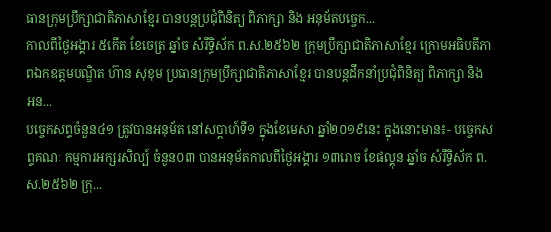ធានក្រុមប្រឹក្សាជាតិភាសាខ្មែរ បានបន្តប្រជុំពិនិត្យ ពិភាក្សា និង អនុម័តបច្ចេក...
កាលពីថ្ងៃអង្គារ ៥កេីត ខែចេត្រ ឆ្នាំច សំរឹទ្ធិស័ក ព.ស.២៥៦២ ក្រុមប្រឹក្សាជាតិភាសាខ្មែរ ក្រោមអធិបតីភាពឯកឧត្តមបណ្ឌិត ហ៊ាន សុខុម ប្រធានក្រុមប្រឹក្សាជាតិភាសាខ្មែរ បានបន្តដឹកនាំប្រជុំពិនិត្យ ពិភាក្សា និង អន...
បច្ចេកសព្ទចំនួន៤១ ត្រូវបានអនុម័ត នៅសប្តាហ៍ទី១ ក្នុងខែមេសា ឆ្នាំ២០១៩នេះ ក្នុងនោះមាន៖- បច្ចេកសព្ទគណៈ កម្មការអក្សរសិល្ប៍ ចំនួន០៣ បានអនុម័តកាលពីថ្ងៃអង្គារ ១៣រោច ខែផល្គុន ឆ្នាំច សំរឹទ្ធិស័ក ព.ស.២៥៦២ ក្រុ...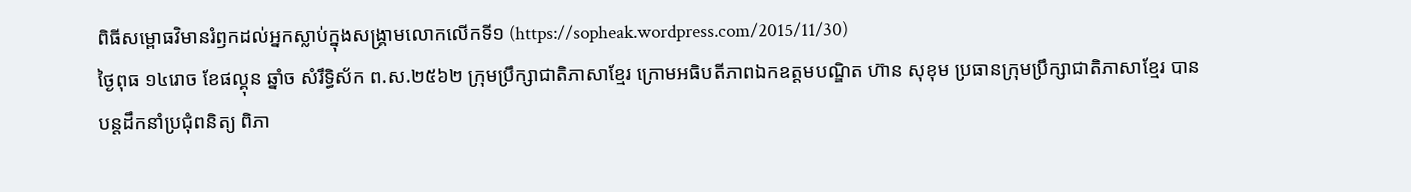ពិធីសម្ពោធវិមានរំឭកដល់អ្នកស្លាប់ក្នុងសង្គ្រាមលោកលើកទី១ (https://sopheak.wordpress.com/2015/11/30)
ថ្ងៃពុធ ១៤រោច ខែផល្គុន ឆ្នាំច សំរឹទ្ធិស័ក ព.ស.២៥៦២ ក្រុមប្រឹក្សាជាតិភាសាខ្មែរ ក្រោមអធិបតីភាពឯកឧត្តមបណ្ឌិត ហ៊ាន សុខុម ប្រធានក្រុមប្រឹក្សាជាតិភាសាខ្មែរ បានបន្តដឹកនាំប្រជុំពនិត្យ ពិភា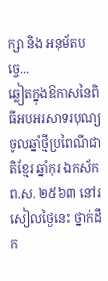ក្សា និង អនុម័តបច្ចេ...
ឆ្លៀតក្នុងឱកាសនៃពិធីអបអរសាទរបុណ្យចូលឆ្នាំថ្មីប្រពៃណីជាតិខ្មែរ ឆ្នាំកុរ ឯកស័ក ព.ស. ២៥៦៣ នៅរសៀលថ្ងៃនេះ ថ្នាក់ដឹក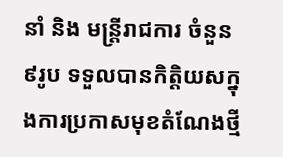នាំ និង មន្ត្រីរាជការ ចំនួន ៩រូប ទទួលបានកិត្តិយសក្នុងការប្រកាសមុខតំណែងថ្មី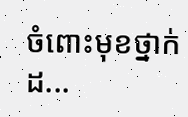ចំពោះមុខថ្នាក់ដ...